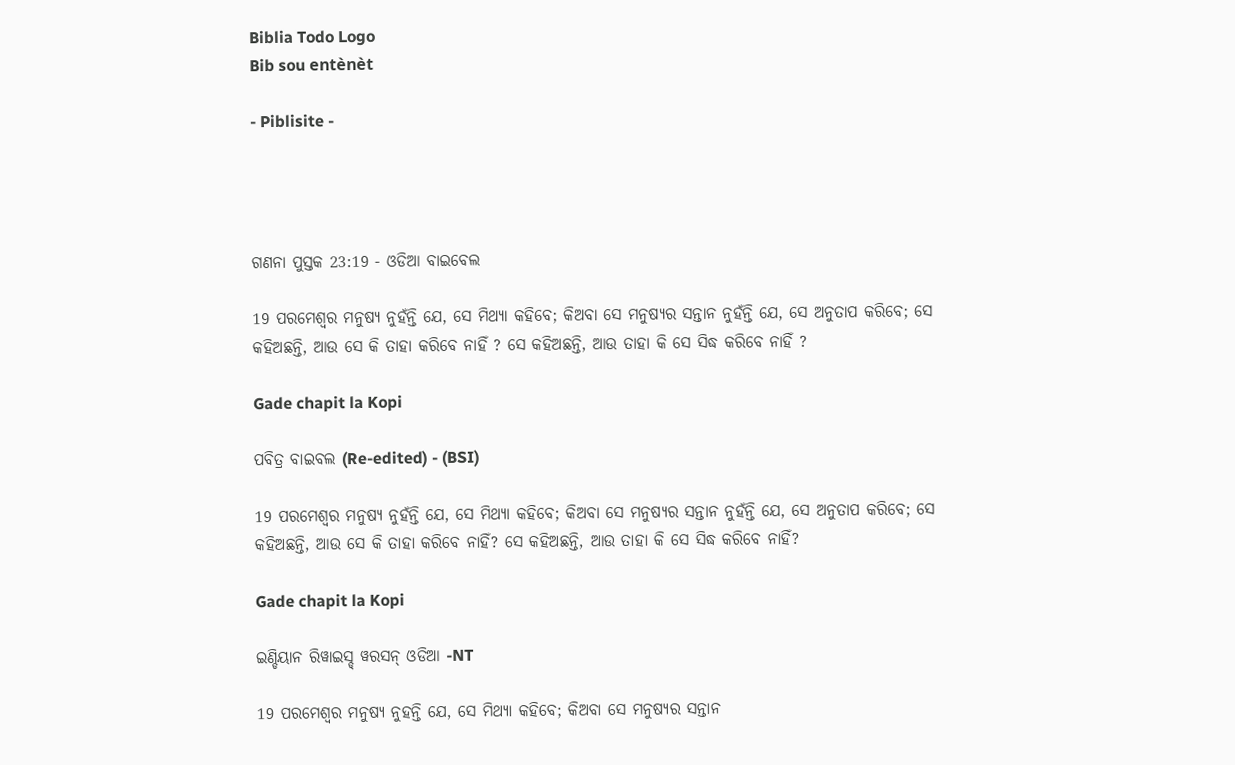Biblia Todo Logo
Bib sou entènèt

- Piblisite -




ଗଣନା ପୁସ୍ତକ 23:19 - ଓଡିଆ ବାଇବେଲ

19 ପରମେଶ୍ୱର ମନୁଷ୍ୟ ନୁହଁନ୍ତି ଯେ, ସେ ମିଥ୍ୟା କହିବେ; କିଅବା ସେ ମନୁଷ୍ୟର ସନ୍ତାନ ନୁହଁନ୍ତି ଯେ, ସେ ଅନୁତାପ କରିବେ; ସେ କହିଅଛନ୍ତି, ଆଉ ସେ କି ତାହା କରିବେ ନାହିଁ ? ସେ କହିଅଛନ୍ତି, ଆଉ ତାହା କି ସେ ସିଦ୍ଧ କରିବେ ନାହିଁ ?

Gade chapit la Kopi

ପବିତ୍ର ବାଇବଲ (Re-edited) - (BSI)

19 ପରମେଶ୍ଵର ମନୁଷ୍ୟ ନୁହଁନ୍ତି ଯେ, ସେ ମିଥ୍ୟା କହିବେ; କିଅବା ସେ ମନୁଷ୍ୟର ସନ୍ତାନ ନୁହଁନ୍ତି ଯେ, ସେ ଅନୁତାପ କରିବେ; ସେ କହିଅଛନ୍ତି, ଆଉ ସେ କି ତାହା କରିବେ ନାହିଁ? ସେ କହିଅଛନ୍ତି, ଆଉ ତାହା କି ସେ ସିଦ୍ଧ କରିବେ ନାହିଁ?

Gade chapit la Kopi

ଇଣ୍ଡିୟାନ ରିୱାଇସ୍ଡ୍ ୱରସନ୍ ଓଡିଆ -NT

19 ପରମେଶ୍ୱର ମନୁଷ୍ୟ ନୁହନ୍ତି ଯେ, ସେ ମିଥ୍ୟା କହିବେ; କିଅବା ସେ ମନୁଷ୍ୟର ସନ୍ତାନ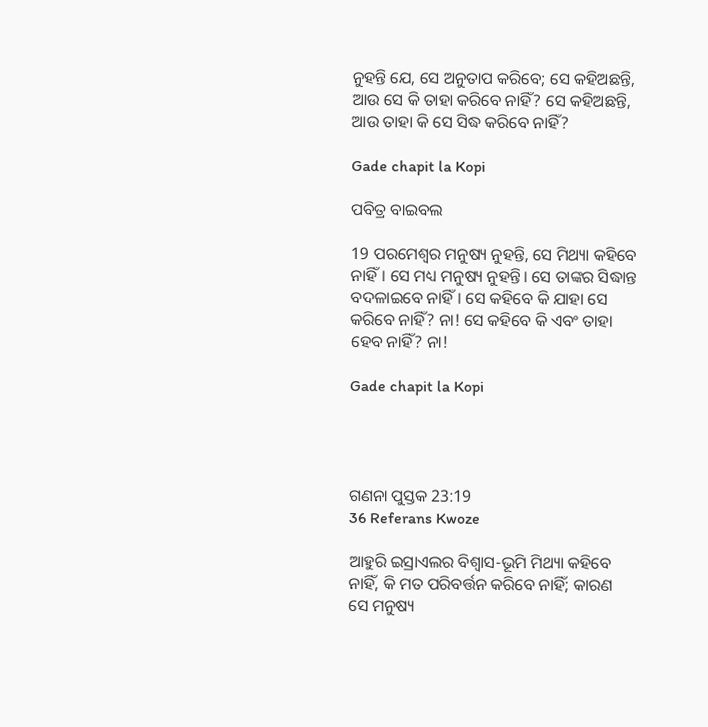ନୁହନ୍ତି ଯେ, ସେ ଅନୁତାପ କରିବେ; ସେ କହିଅଛନ୍ତି, ଆଉ ସେ କି ତାହା କରିବେ ନାହିଁ? ସେ କହିଅଛନ୍ତି, ଆଉ ତାହା କି ସେ ସିଦ୍ଧ କରିବେ ନାହିଁ?

Gade chapit la Kopi

ପବିତ୍ର ବାଇବଲ

19 ପରମେଶ୍ୱର ମନୁଷ୍ୟ ନୁହନ୍ତି, ସେ ମିଥ୍ୟା କହିବେ ନାହିଁ। ସେ ମଧ୍ୟ ମନୁଷ୍ୟ ନୁହନ୍ତି। ସେ ତାଙ୍କର ସିଦ୍ଧାନ୍ତ ବଦଳାଇବେ ନାହିଁ। ସେ କହିବେ କି ଯାହା ସେ କରିବେ ନାହିଁ? ନା! ସେ କହିବେ କି ଏବଂ ତାହା ହେବ ନାହିଁ? ନା!

Gade chapit la Kopi




ଗଣନା ପୁସ୍ତକ 23:19
36 Referans Kwoze

ଆହୁରି ଇସ୍ରାଏଲର ବିଶ୍ୱାସ-ଭୂମି ମିଥ୍ୟା କହିବେ ନାହିଁ, କି ମତ ପରିବର୍ତ୍ତନ କରିବେ ନାହିଁ; କାରଣ ସେ ମନୁଷ୍ୟ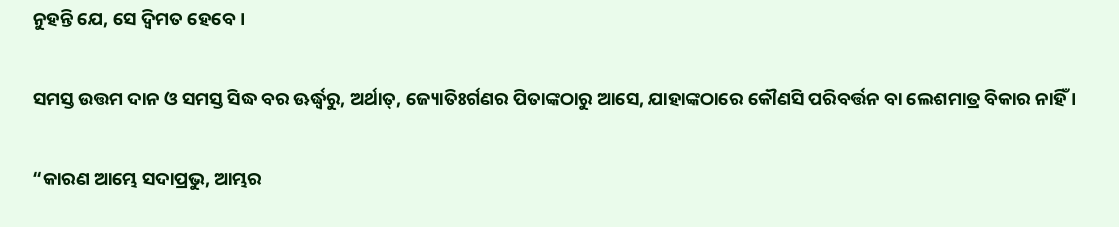ନୁହନ୍ତି ଯେ, ସେ ଦ୍ୱିମତ ହେବେ।


ସମସ୍ତ ଉତ୍ତମ ଦାନ ଓ ସମସ୍ତ ସିଦ୍ଧ ବର ଊର୍ଦ୍ଧ୍ୱରୁ, ଅର୍ଥାତ୍‍, ଜ୍ୟୋତିଃର୍ଗଣର ପିତାଙ୍କଠାରୁ ଆସେ, ଯାହାଙ୍କଠାରେ କୌଣସି ପରିବର୍ତ୍ତନ ବା ଲେଶମାତ୍ର ବିକାର ନାହିଁ ।


“କାରଣ ଆମ୍ଭେ ସଦାପ୍ରଭୁ, ଆମ୍ଭର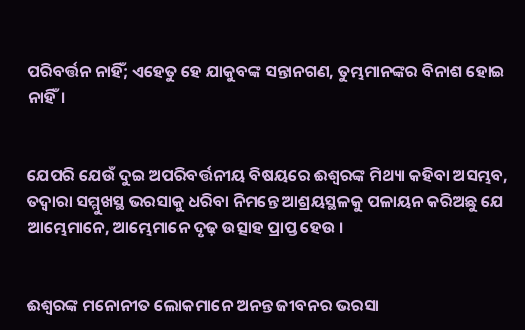ପରିବର୍ତ୍ତନ ନାହିଁ; ଏହେତୁ ହେ ଯାକୁବଙ୍କ ସନ୍ତାନଗଣ, ତୁମ୍ଭମାନଙ୍କର ବିନାଶ ହୋଇ ନାହିଁ।


ଯେପରି ଯେଉଁ ଦୁଇ ଅପରିବର୍ତ୍ତନୀୟ ବିଷୟରେ ଈଶ୍ୱରଙ୍କ ମିଥ୍ୟା କହିବା ଅସମ୍ଭବ, ତଦ୍ୱାରା ସମ୍ମୁଖସ୍ଥ ଭରସାକୁ ଧରିବା ନିମନ୍ତେ ଆଶ୍ରୟସ୍ଥଳକୁ ପଳାୟନ କରିଅଛୁ ଯେ ଆମ୍ଭେମାନେ, ଆମ୍ଭେମାନେ ଦୃଢ଼ ଉତ୍ସାହ ପ୍ରାପ୍ତ ହେଉ ।


ଈଶ୍ୱରଙ୍କ ମନୋନୀତ ଲୋକମାନେ ଅନନ୍ତ ଜୀବନର ଭରସା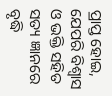ପ୍ରାପ୍ତ ହୋଇ, ଯେପରି ବିଶ୍ଵାସ ଓ ଭକ୍ତି ସହିତ ସତ୍ୟ ଜ୍ଞାନରେ ବୃଦ୍ଧି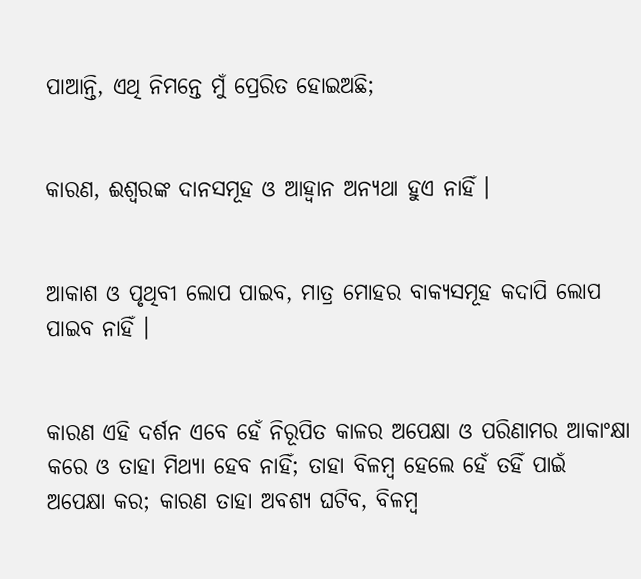ପାଆନ୍ତି, ଏଥି ନିମନ୍ତେ ମୁଁ ପ୍ରେରିତ ହୋଇଅଛି;


କାରଣ, ଈଶ୍ୱରଙ୍କ ଦାନସମୂହ ଓ ଆହ୍ୱାନ ଅନ୍ୟଥା ହୁଏ ନାହିଁ ।


ଆକାଶ ଓ ପୃଥିବୀ ଲୋପ ପାଇବ, ମାତ୍ର ମୋହର ବାକ୍ୟସମୂହ କଦାପି ଲୋପ ପାଇବ ନାହିଁ ।


କାରଣ ଏହି ଦର୍ଶନ ଏବେ ହେଁ ନିରୂପିତ କାଳର ଅପେକ୍ଷା ଓ ପରିଣାମର ଆକାଂକ୍ଷା କରେ ଓ ତାହା ମିଥ୍ୟା ହେବ ନାହିଁ; ତାହା ବିଳମ୍ବ ହେଲେ ହେଁ ତହିଁ ପାଇଁ ଅପେକ୍ଷା କର; କାରଣ ତାହା ଅବଶ୍ୟ ଘଟିବ, ବିଳମ୍ବ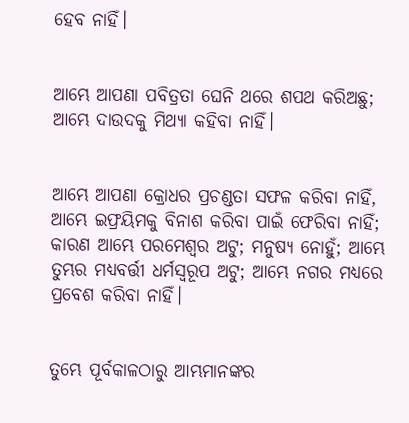ହେବ ନାହିଁ।


ଆମ୍ଭେ ଆପଣା ପବିତ୍ରତା ଘେନି ଥରେ ଶପଥ କରିଅଛୁ; ଆମ୍ଭେ ଦାଉଦକୁ ମିଥ୍ୟା କହିବା ନାହିଁ।


ଆମ୍ଭେ ଆପଣା କ୍ରୋଧର ପ୍ରଚଣ୍ଡତା ସଫଳ କରିବା ନାହିଁ, ଆମ୍ଭେ ଇଫ୍ରୟିମକୁ ବିନାଶ କରିବା ପାଇଁ ଫେରିବା ନାହିଁ; କାରଣ ଆମ୍ଭେ ପରମେଶ୍ୱର ଅଟୁ; ମନୁଷ୍ୟ ନୋହୁଁ; ଆମ୍ଭେ ତୁମ୍ଭର ମଧ୍ୟବର୍ତ୍ତୀ ଧର୍ମସ୍ୱରୂପ ଅଟୁ; ଆମ୍ଭେ ନଗର ମଧ୍ୟରେ ପ୍ରବେଶ କରିବା ନାହିଁ।


ତୁମ୍ଭେ ପୂର୍ବକାଳଠାରୁ ଆମ୍ଭମାନଙ୍କର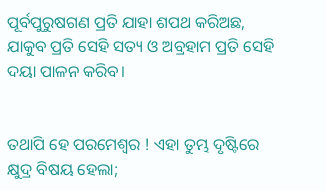ପୂର୍ବପୁରୁଷଗଣ ପ୍ରତି ଯାହା ଶପଥ କରିଅଛ, ଯାକୁବ ପ୍ରତି ସେହି ସତ୍ୟ ଓ ଅବ୍ରହାମ ପ୍ରତି ସେହି ଦୟା ପାଳନ କରିବ।


ତଥାପି ହେ ପରମେଶ୍ୱର ! ଏହା ତୁମ୍ଭ ଦୃଷ୍ଟିରେ କ୍ଷୁଦ୍ର ବିଷୟ ହେଲା;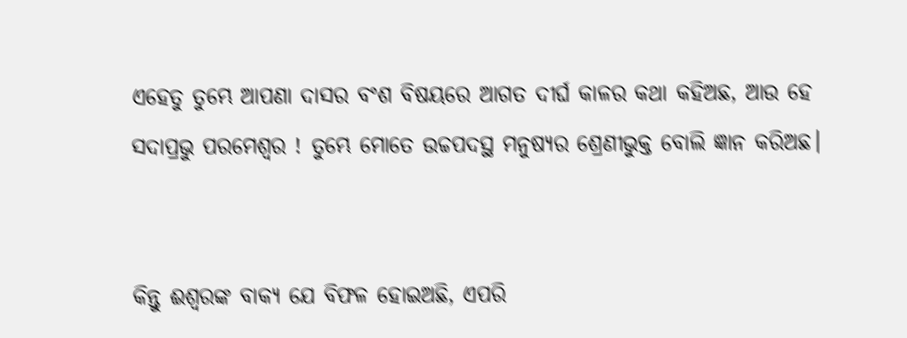ଏହେତୁ ତୁମ୍ଭେ ଆପଣା ଦାସର ବଂଶ ବିଷୟରେ ଆଗତ ଦୀର୍ଘ କାଳର କଥା କହିଅଛ, ଆଉ ହେ ସଦାପ୍ରଭୁ ପରମେଶ୍ୱର ! ତୁମ୍ଭେ ମୋତେ ଉଚ୍ଚପଦସ୍ଥ ମନୁଷ୍ୟର ଶ୍ରେଣୀଭୁକ୍ତ ବୋଲି ଜ୍ଞାନ କରିଅଛ।


କିନ୍ତୁ ଈଶ୍ୱରଙ୍କ ବାକ୍ୟ ଯେ ବିଫଳ ହୋଇଅଛି, ଏପରି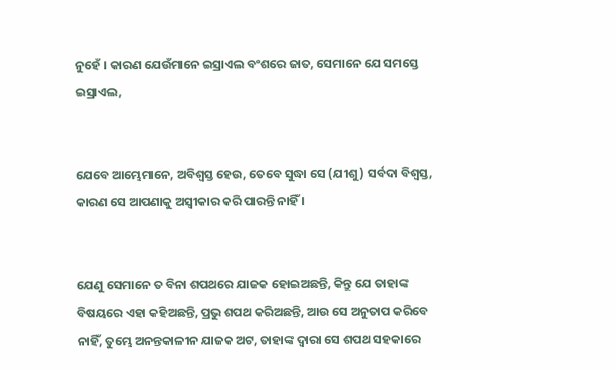ନୁହେଁ । କାରଣ ଯେଉଁମାନେ ଇସ୍ରାଏଲ ବଂଶରେ ଜାତ, ସେମାନେ ଯେ ସମସ୍ତେ ଇସ୍ରାଏଲ,


ଯେବେ ଆମ୍ଭେମାନେ, ଅବିଶ୍ୱସ୍ତ ହେଉ, ତେବେ ସୁଦ୍ଧା ସେ (ଯୀଶୁ) ସର୍ବଦା ବିଶ୍ୱସ୍ତ, କାରଣ ସେ ଆପଣାକୁ ଅସ୍ୱୀକାର କରି ପାରନ୍ତି ନାହିଁ ।


ଯେଣୁ ସେମାନେ ତ ବିନା ଶପଥରେ ଯାଜକ ହୋଇଅଛନ୍ତି, କିନ୍ତୁ ଯେ ତାହାଙ୍କ ବିଷୟରେ ଏହା କହିଅଛନ୍ତି, ପ୍ରଭୁ ଶପଥ କରିଅଛନ୍ତି, ଆଉ ସେ ଅନୁତାପ କରିବେ ନାହିଁ, ତୁମ୍ଭେ ଅନନ୍ତକାଳୀନ ଯାଜକ ଅଟ, ତାହାଙ୍କ ଦ୍ୱାରା ସେ ଶପଥ ସହକାରେ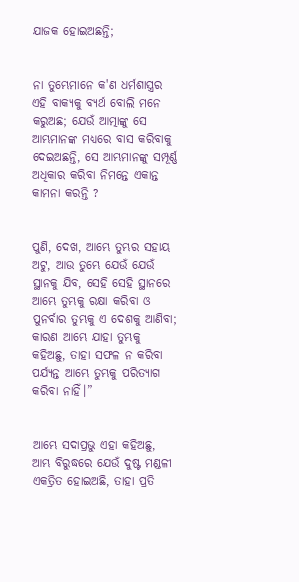ଯାଜକ ହୋଇଅଛନ୍ତି;


ନା ତୁମ୍ଭେମାନେ କ'ଣ ଧର୍ମଶାସ୍ତ୍ରର ଏହି ବାକ୍ୟକୁ ବ୍ୟର୍ଥ ବୋଲି ମନେ କରୁଅଛ; ଯେଉଁ ଆତ୍ମାଙ୍କୁ ସେ ଆମ୍ଭମାନଙ୍କ ମଧ୍ୟରେ ବାସ କରିବାକୁ ଦେଇଅଛନ୍ତି, ସେ ଆମ୍ଭମାନଙ୍କୁ ସମ୍ପୂର୍ଣ୍ଣ ଅଧିକାର କରିବା ନିମନ୍ତେ ଏକାନ୍ତ କାମନା କରନ୍ତି ?


ପୁଣି, ଦେଖ, ଆମ୍ଭେ ତୁମ୍ଭର ସହାୟ ଅଟୁ, ଆଉ ତୁମ୍ଭେ ଯେଉଁ ଯେଉଁ ସ୍ଥାନକୁ ଯିବ, ସେହି ସେହି ସ୍ଥାନରେ ଆମ୍ଭେ ତୁମ୍ଭକୁ ରକ୍ଷା କରିବା ଓ ପୁନର୍ବାର ତୁମ୍ଭକୁ ଏ ଦେଶକୁ ଆଣିବା; କାରଣ ଆମ୍ଭେ ଯାହା ତୁମ୍ଭକୁ କହିଅଛୁ, ତାହା ସଫଳ ନ କରିବା ପର୍ଯ୍ୟନ୍ତ ଆମ୍ଭେ ତୁମ୍ଭକୁ ପରିତ୍ୟାଗ କରିବା ନାହିଁ।”


ଆମ୍ଭେ ସଦାପ୍ରଭୁ ଏହା କହିଅଛୁ, ଆମ୍ଭ ବିରୁଦ୍ଧରେ ଯେଉଁ ଦୁଷ୍ଟ ମଣ୍ଡଳୀ ଏକତ୍ରିତ ହୋଇଅଛି, ତାହା ପ୍ରତି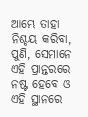ଆମ୍ଭେ ତାହା ନିଶ୍ଚୟ କରିବା, ପୁଣି, ସେମାନେ ଏହି ପ୍ରାନ୍ତରରେ ନଷ୍ଟ ହେବେ ଓ ଏହି ସ୍ଥାନରେ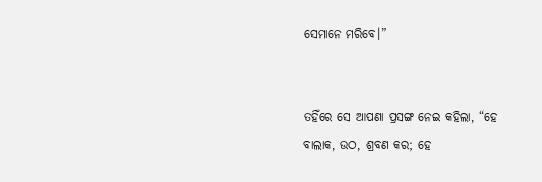ସେମାନେ ମରିବେ।”


ତହିଁରେ ସେ ଆପଣା ପ୍ରସଙ୍ଗ ନେଇ କହିଲା, “ହେ ବାଲାକ, ଉଠ, ଶ୍ରବଣ କର; ହେ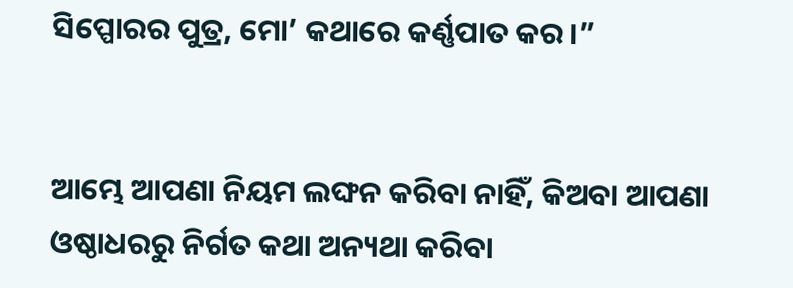ସିପ୍ପୋରର ପୁତ୍ର, ମୋ’ କଥାରେ କର୍ଣ୍ଣପାତ କର।”


ଆମ୍ଭେ ଆପଣା ନିୟମ ଲଙ୍ଘନ କରିବା ନାହିଁ, କିଅବା ଆପଣା ଓଷ୍ଠାଧରରୁ ନିର୍ଗତ କଥା ଅନ୍ୟଥା କରିବା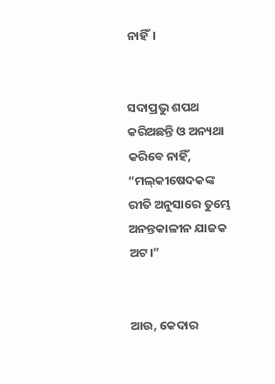ନାହିଁ।


ସଦାପ୍ରଭୁ ଶପଥ କରିଅଛନ୍ତି ଓ ଅନ୍ୟଥା କରିବେ ନାହିଁ, “ମଲ୍‍କୀଷେଦକଙ୍କ ରୀତି ଅନୁସାରେ ତୁମ୍ଭେ ଅନନ୍ତକାଳୀନ ଯାଜକ ଅଟ।”


ଆଉ, କେଦାର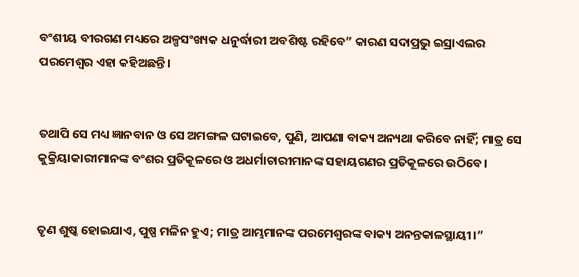ବଂଶୀୟ ବୀରଗଣ ମଧ୍ୟରେ ଅଳ୍ପସଂଖ୍ୟକ ଧନୁର୍ଦ୍ଧାରୀ ଅବଶିଷ୍ଟ ରହିବେ” କାରଣ ସଦାପ୍ରଭୁ ଇସ୍ରାଏଲର ପରମେଶ୍ୱର ଏହା କହିଅଛନ୍ତି।


ତଥାପି ସେ ମଧ୍ୟ ଜ୍ଞାନବାନ ଓ ସେ ଅମଙ୍ଗଳ ଘଟାଇବେ, ପୁଣି, ଆପଣା ବାକ୍ୟ ଅନ୍ୟଥା କରିବେ ନାହିଁ; ମାତ୍ର ସେ କୁକ୍ରିୟାକାରୀମାନଙ୍କ ବଂଶର ପ୍ରତିକୂଳରେ ଓ ଅଧର୍ମାଚାରୀମାନଙ୍କ ସହାୟଗଣର ପ୍ରତିକୂଳରେ ଉଠିବେ।


ତୃଣ ଶୁଷ୍କ ହୋଇଯାଏ, ପୁଷ୍ପ ମଳିନ ହୁଏ; ମାତ୍ର ଆମ୍ଭମାନଙ୍କ ପରମେଶ୍ୱରଙ୍କ ବାକ୍ୟ ଅନନ୍ତକାଳସ୍ଥାୟୀ।”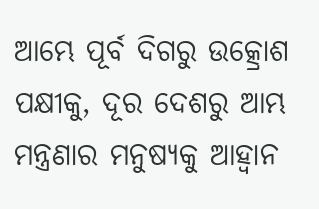ଆମ୍ଭେ ପୂର୍ବ ଦିଗରୁ ଉତ୍କ୍ରୋଶ ପକ୍ଷୀକୁ, ଦୂର ଦେଶରୁ ଆମ୍ଭ ମନ୍ତ୍ରଣାର ମନୁଷ୍ୟକୁ ଆହ୍ୱାନ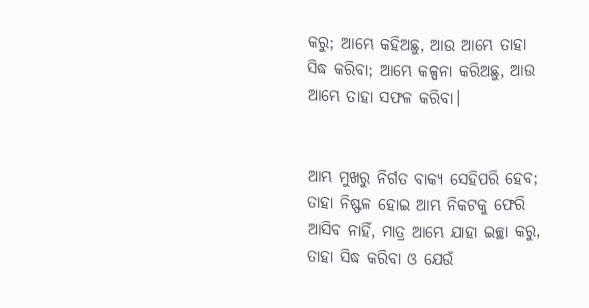କରୁ; ଆମ୍ଭେ କହିଅଛୁ, ଆଉ ଆମ୍ଭେ ତାହା ସିଦ୍ଧ କରିବା; ଆମ୍ଭେ କଳ୍ପନା କରିଅଛୁ, ଆଉ ଆମ୍ଭେ ତାହା ସଫଳ କରିବା।


ଆମ୍ଭ ମୁଖରୁ ନିର୍ଗତ ବାକ୍ୟ ସେହିପରି ହେବ; ତାହା ନିଷ୍ଫଳ ହୋଇ ଆମ୍ଭ ନିକଟକୁ ଫେରି ଆସିବ ନାହିଁ, ମାତ୍ର ଆମ୍ଭେ ଯାହା ଇଚ୍ଛା କରୁ, ତାହା ସିଦ୍ଧ କରିବା ଓ ଯେଉଁ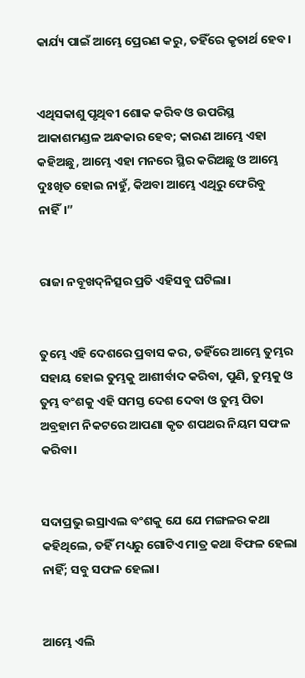କାର୍ଯ୍ୟ ପାଇଁ ଆମ୍ଭେ ପ୍ରେରଣ କରୁ, ତହିଁରେ କୃତାର୍ଥ ହେବ।


ଏଥିସକାଶୁ ପୃଥିବୀ ଶୋକ କରିବ ଓ ଉପରିସ୍ଥ ଆକାଶମଣ୍ଡଳ ଅନ୍ଧକାର ହେବ; କାରଣ ଆମ୍ଭେ ଏହା କହିଅଛୁ, ଆମ୍ଭେ ଏହା ମନରେ ସ୍ଥିର କରିଅଛୁ ଓ ଆମ୍ଭେ ଦୁଃଖିତ ହୋଇ ନାହୁଁ, କିଅବା ଆମ୍ଭେ ଏଥିରୁ ଫେରିବୁ ନାହିଁ।”


ରାଜା ନବୂଖଦ୍‍ନିତ୍ସର ପ୍ରତି ଏହିସବୁ ଘଟିଲା।


ତୁମ୍ଭେ ଏହି ଦେଶରେ ପ୍ରବାସ କର, ତହିଁରେ ଆମ୍ଭେ ତୁମ୍ଭର ସହାୟ ହୋଇ ତୁମ୍ଭକୁ ଆଶୀର୍ବାଦ କରିବା, ପୁଣି, ତୁମ୍ଭକୁ ଓ ତୁମ୍ଭ ବଂଶକୁ ଏହି ସମସ୍ତ ଦେଶ ଦେବା ଓ ତୁମ୍ଭ ପିତା ଅବ୍ରହାମ ନିକଟରେ ଆପଣା କୃତ ଶପଥର ନିୟମ ସଫଳ କରିବା।


ସଦାପ୍ରଭୁ ଇସ୍ରାଏଲ ବଂଶକୁ ଯେ ଯେ ମଙ୍ଗଳର କଥା କହିଥିଲେ, ତହିଁ ମଧ୍ୟରୁ ଗୋଟିଏ ମାତ୍ର କଥା ବିଫଳ ହେଲା ନାହିଁ; ସବୁ ସଫଳ ହେଲା।


ଆମ୍ଭେ ଏଲି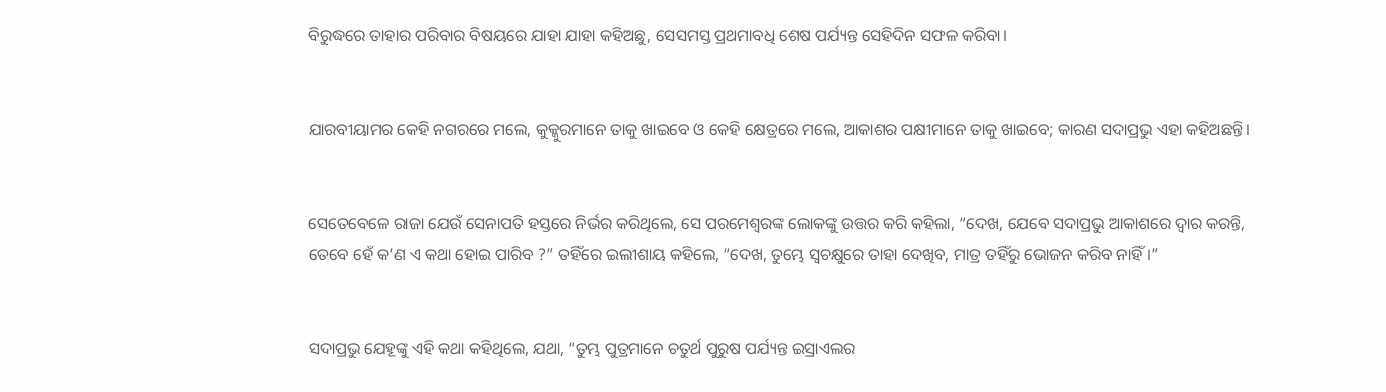ବିରୁଦ୍ଧରେ ତାହାର ପରିବାର ବିଷୟରେ ଯାହା ଯାହା କହିଅଛୁ, ସେସମସ୍ତ ପ୍ରଥମାବଧି ଶେଷ ପର୍ଯ୍ୟନ୍ତ ସେହିଦିନ ସଫଳ କରିବା।


ଯାରବୀୟାମର କେହି ନଗରରେ ମଲେ, କୁକ୍କୁରମାନେ ତାକୁ ଖାଇବେ ଓ କେହି କ୍ଷେତ୍ରରେ ମଲେ, ଆକାଶର ପକ୍ଷୀମାନେ ତାକୁ ଖାଇବେ; କାରଣ ସଦାପ୍ରଭୁ ଏହା କହିଅଛନ୍ତି।


ସେତେବେଳେ ରାଜା ଯେଉଁ ସେନାପତି ହସ୍ତରେ ନିର୍ଭର କରିଥିଲେ, ସେ ପରମେଶ୍ୱରଙ୍କ ଲୋକଙ୍କୁ ଉତ୍ତର କରି କହିଲା, “ଦେଖ, ଯେବେ ସଦାପ୍ରଭୁ ଆକାଶରେ ଦ୍ୱାର କରନ୍ତି, ତେବେ ହେଁ କ’ଣ ଏ କଥା ହୋଇ ପାରିବ ?” ତହିଁରେ ଇଲୀଶାୟ କହିଲେ, “ଦେଖ, ତୁମ୍ଭେ ସ୍ୱଚକ୍ଷୁରେ ତାହା ଦେଖିବ, ମାତ୍ର ତହିଁରୁ ଭୋଜନ କରିବ ନାହିଁ।”


ସଦାପ୍ରଭୁ ଯେହୂଙ୍କୁ ଏହି କଥା କହିଥିଲେ, ଯଥା, “ତୁମ୍ଭ ପୁତ୍ରମାନେ ଚତୁର୍ଥ ପୁରୁଷ ପର୍ଯ୍ୟନ୍ତ ଇସ୍ରାଏଲର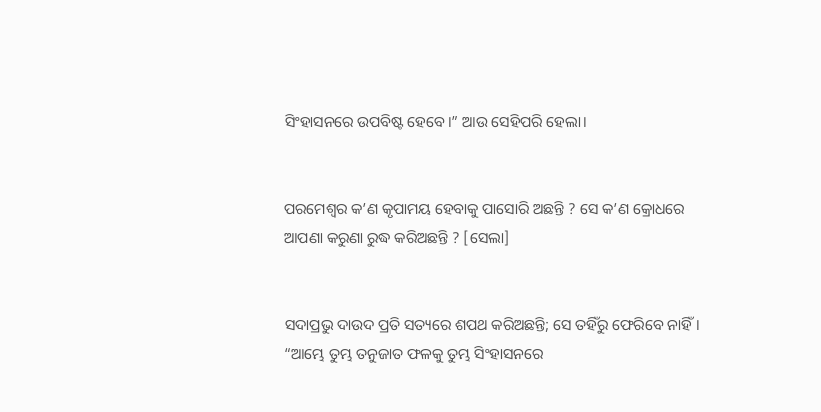ସିଂହାସନରେ ଉପବିଷ୍ଟ ହେବେ।” ଆଉ ସେହିପରି ହେଲା।


ପରମେଶ୍ୱର କ’ଣ କୃପାମୟ ହେବାକୁ ପାସୋରି ଅଛନ୍ତି ? ସେ କ’ଣ କ୍ରୋଧରେ ଆପଣା କରୁଣା ରୁଦ୍ଧ କରିଅଛନ୍ତି ? [ସେଲା]


ସଦାପ୍ରଭୁ ଦାଉଦ ପ୍ରତି ସତ୍ୟରେ ଶପଥ କରିଅଛନ୍ତି; ସେ ତହିଁରୁ ଫେରିବେ ନାହିଁ। “ଆମ୍ଭେ ତୁମ୍ଭ ତନୁଜାତ ଫଳକୁ ତୁମ୍ଭ ସିଂହାସନରେ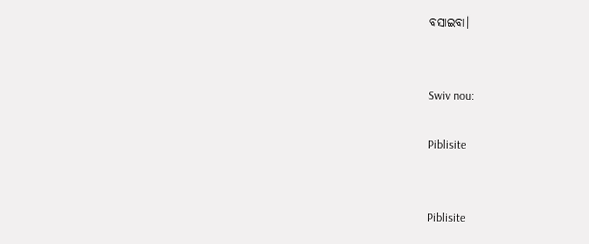ବସାଇବା।


Swiv nou:

Piblisite


Piblisite